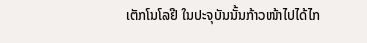ເຕັກໂນໂລຢີ ໃນປະຈຸບັນນັ້ນກ້າວໜ້າໄປໄດ້ໄກ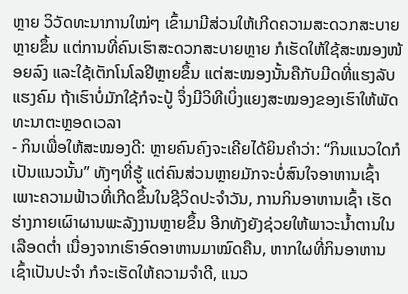ຫຼາຍ ວິວັດທະນາການໃໝ່ໆ ເຂົ້າມາມີສ່ວນໃຫ້ເກີດຄວາມສະດວກສະບາຍຫຼາຍຂຶ້ນ ແຕ່ການທີ່ຄົນເຮົາສະດວກສະບາຍຫຼາຍ ກໍເຮັດໃຫ້ໃຊ້ສະໝອງໜ້ອຍລົງ ແລະໃຊ້ເຕັກໂນໂລຢີຫຼາຍຂຶ້ນ ແຕ່ສະໝອງນັ້ນຄືກັບມີດທີ່ແຮງລັບແຮງຄົມ ຖ້າເຮົາບໍ່ມັກໃຊ້ກໍຈະປູ້ ຈຶ່ງມີວິທີເບິ່ງແຍງສະໝອງຂອງເຮົາໃຫ້ພັດທະນາຕະຫຼອດເວລາ
- ກິນເພື່ອໃຫ້ສະໝອງດີ: ຫຼາຍຄົນຄົງຈະເຄີຍໄດ້ຍິນຄຳວ່າ: “ກິນແນວໃດກໍເປັນແນວນັ້ນ” ທັງໆທີ່ຮູ້ ແຕ່ຄົນສ່ວນຫຼາຍມັກຈະບໍ່ສົນໃຈອາຫານເຊົ້າ ເພາະຄວາມຟ້າວທີ່ເກີດຂຶ້ນໃນຊີວິດປະຈຳວັນ, ການກິນອາຫານເຊົ້າ ເຮັດຮ່າງກາຍເຜົາຜານພະລັງງານຫຼາຍຂຶ້ນ ອີກທັງຍັງຊ່ວຍໃຫ້ພາວະນໍ້າຕານໃນເລືອດຕໍ່າ ເນື່ອງຈາກເຮົາອົດອາຫານມາໝົດຄືນ, ຫາກໃຜທີ່ກິນອາຫານເຊົ້າເປັນປະຈຳ ກໍຈະເຮັດໃຫ້ຄວາມຈຳດີ, ແນວ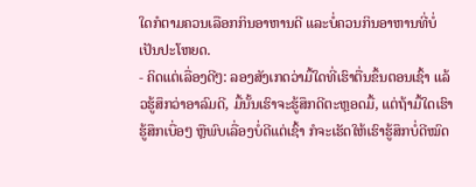ໃດກໍຕາມຄວນເລືອກກິນອາຫານດີ ແລະບໍ່ຄວນກິນອາຫານທີ່ບໍ່ເປັນປະໂຫຍດ.
- ຄິດແຕ່ເລື່ອງດີໆ: ລອງສັງເກດວ່າມື້ໃດທີ່ເຮົາຕື່ນຂຶ້ນຕອນເຊົ້າ ແລ້ວຮູ້ສຶກວ່າອາລົມດີ, ມື້ນັ້ນເຮົາຈະຮູ້ສຶກດີຕະຫຼອດມື້, ແຕ່ຖ້າມື້ໃດເຮົາຮູ້ສຶກເບື່ອໆ ຫຼືພົບເລື່ອງບໍ່ດີແຕ່ເຊົ້າ ກໍຈະເຮັດໃຫ້ເຮົາຮູ້ສຶກບໍ່ດີໝົດ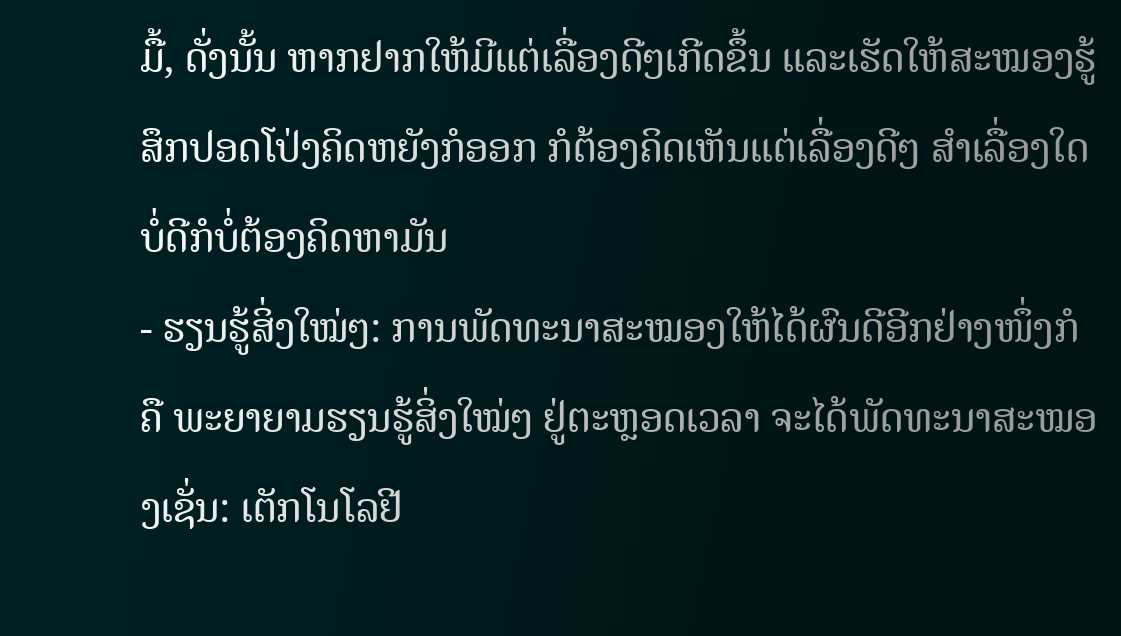ມື້, ດັ່ງນັ້ນ ຫາກຢາກໃຫ້ມີແຕ່ເລື່ອງດີໆເກີດຂຶ້ນ ແລະເຮັດໃຫ້ສະໝອງຮູ້ສຶກປອດໂປ່ງຄິດຫຍັງກໍອອກ ກໍຕ້ອງຄິດເຫັນແຕ່ເລື່ອງດີໆ ສຳເລື່ອງໃດບໍ່ດີກໍບໍ່ຕ້ອງຄິດຫາມັນ
- ຮຽນຮູ້ສິ່ງໃໝ່ໆ: ການພັດທະນາສະໝອງໃຫ້ໄດ້ຜົນດີອີກຢ່າງໜຶ່ງກໍຄື ພະຍາຍາມຮຽນຮູ້ສິ່ງໃໝ່ໆ ຢູ່ຕະຫຼອດເວລາ ຈະໄດ້ພັດທະນາສະໝອງເຊັ່ນ: ເຕັກໂນໂລຢີ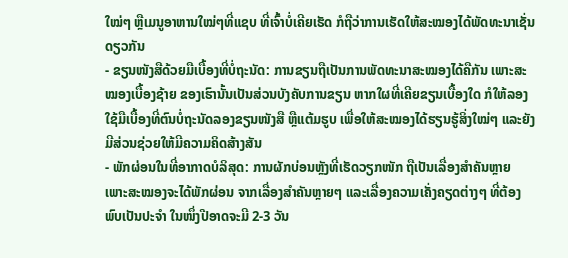ໃໝ່ໆ ຫຼືເມນູອາຫານໃໝ່ໆທີ່ແຊບ ທີ່ເຈົ້າບໍ່ເຄີຍເຮັດ ກໍຖືວ່າການເຮັດໃຫ້ສະໝອງໄດ້ພັດທະນາເຊັ່ນດຽວກັນ
- ຂຽນໜັງສືດ້ວຍມືເບື້ອງທີ່ບໍ່ຖະນັດ: ການຂຽນຖືເປັນການພັດທະນາສະໝອງໄດ້ຄືກັນ ເພາະສະໝອງເບື້ອງຊ້າຍ ຂອງເຮົານັ້ນເປັນສ່ວນບັງຄັບການຂຽນ ຫາກໃຜທີ່ເຄີຍຂຽນເບື້ອງໃດ ກໍໃຫ້ລອງໃຊ້ມືເບື້ອງທີ່ຕົນບໍ່ຖະນັດລອງຂຽນໜັງສື ຫຼືແຕ້ມຮູບ ເພື່ອໃຫ້ສະໝອງໄດ້ຮຽນຮູ້ສິ່ງໃໝ່ໆ ແລະຍັງມີສ່ວນຊ່ວຍໃຫ້ມີຄວາມຄິດສ້າງສັນ
- ພັກຜ່ອນໃນທີ່ອາກາດບໍລິສຸດ: ການຜັກບ່ອນຫຼັງທີ່ເຮັດວຽກໜັກ ຖືເປັນເລື່ອງສຳຄັນຫຼາຍ ເພາະສະໝອງຈະໄດ້ພັກຜ່ອນ ຈາກເລື່ອງສຳຄັນຫຼາຍໆ ແລະເລື່ອງຄວາມເຄັ່ງຄຽດຕ່າງໆ ທີ່ຕ້ອງພົບເປັນປະຈຳ ໃນໜຶ່ງປີອາດຈະມີ 2-3 ວັນ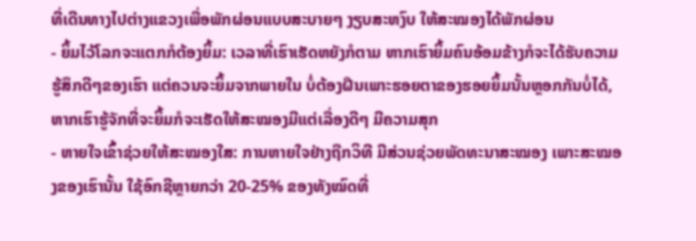ທີ່ເດີນທາງໄປຕ່າງແຂວງເພື່ອພັກຜ່ອນແບບສະບາຍໆ ງຽບສະຫງົບ ໃຫ້ສະໝອງໄດ້ພັກຜ່ອນ
- ຍິ້ມໄວ້ໂລກຈະແຕກກໍຕ້ອງຍິ້ມ: ເວລາທີ່ເຮົາເຮັດຫຍັງກໍຕາມ ຫາກເຮົາຍິ້ມຄົນອ້ອມຂ້າງກໍຈະໄດ້ຮັບຄວາມຮູ້ສຶກດີໆຂອງເຮົາ ແຕ່ຄວນຈະຍິ້ມຈາກພາຍໃນ ບໍ່ຕ້ອງຝືນເພາະຮອຍຕາຂອງຮອຍຍິ້ມນັ້ນຫຼອກກັນບໍ່ໄດ້, ຫາກເຮົາຮູ້ຈັກທີ່ຈະຍິ້ມກໍຈະເຮັດໃຫ້ສະໝອງມີແຕ່ເລື່ອງດີໆ ມີຄວາມສຸກ
- ຫາຍໃຈເຂົ້າຊ່ວຍໃຫ້ສະໝອງໃສ: ການຫາຍໃຈຢ່າງຖືກວິທີ ມີສ່ວນຊ່ວຍພັດທະນາສະໝອງ ເພາະສະໝອງຂອງເຮົານັ້ນ ໃຊ້ອົກຊີຫຼາຍກວ່າ 20-25% ຂອງທັງໝົດທີ່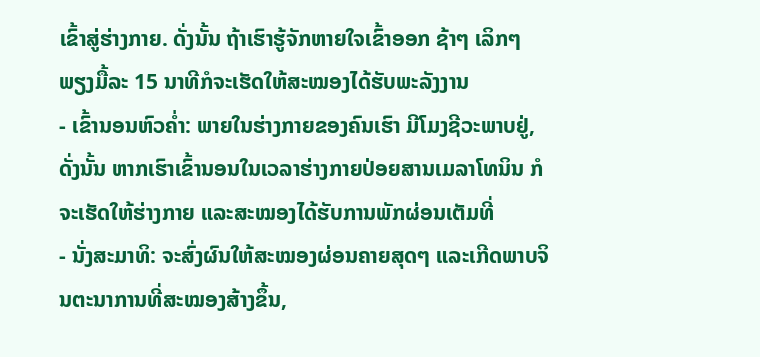ເຂົ້າສູ່ຮ່າງກາຍ. ດັ່ງນັ້ນ ຖ້າເຮົາຮູ້ຈັກຫາຍໃຈເຂົ້າອອກ ຊ້າໆ ເລິກໆ ພຽງມື້ລະ 15 ນາທີກໍຈະເຮັດໃຫ້ສະໝອງໄດ້ຮັບພະລັງງານ
- ເຂົ້ານອນຫົວຄໍ່າ: ພາຍໃນຮ່າງກາຍຂອງຄົນເຮົາ ມີໂມງຊີວະພາບຢູ່, ດັ່ງນັ້ນ ຫາກເຮົາເຂົ້ານອນໃນເວລາຮ່າງກາຍປ່ອຍສານເມລາໂທນິນ ກໍຈະເຮັດໃຫ້ຮ່າງກາຍ ແລະສະໝອງໄດ້ຮັບການພັກຜ່ອນເຕັມທີ່
- ນັ່ງສະມາທິ: ຈະສົ່ງຜົນໃຫ້ສະໝອງຜ່ອນຄາຍສຸດໆ ແລະເກີດພາບຈິນຕະນາການທີ່ສະໝອງສ້າງຂຶ້ນ,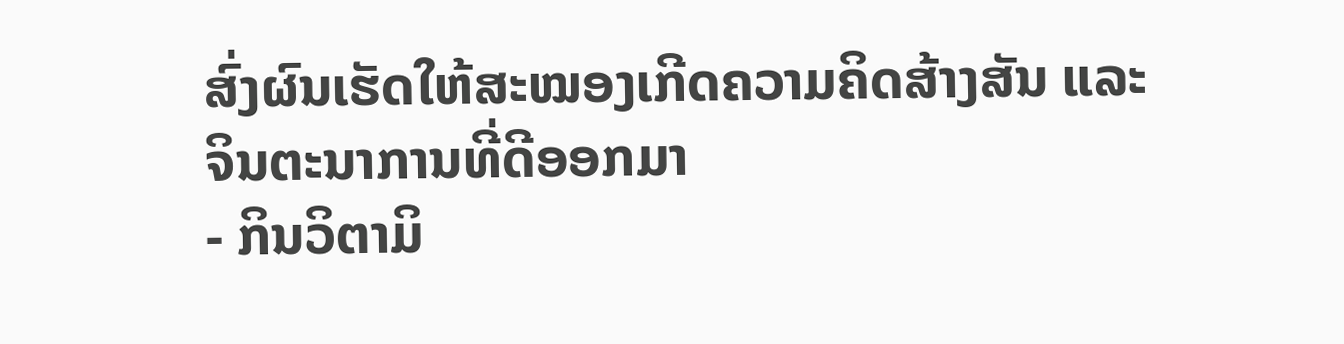ສົ່ງຜົນເຮັດໃຫ້ສະໝອງເກີດຄວາມຄິດສ້າງສັນ ແລະຈິນຕະນາການທີ່ດີອອກມາ
- ກິນວິຕາມິ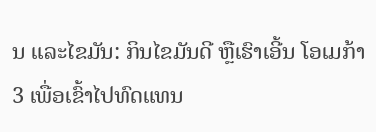ນ ແລະໄຂມັນ: ກິນໄຂມັນດີ ຫຼືເຮົາເອີ້ນ ໂອເມກ້າ 3 ເພື່ອເຂົ້າໄປທົດແທນ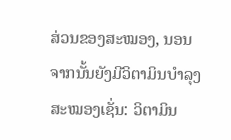ສ່ວນຂອງສະໝອງ, ນອນຈາກນັ້ນຍັງມີວິຕາມິນບຳລຸງສະໝອງເຊັ່ນ: ວິຕາມິນ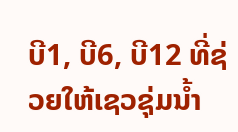ບີ1, ບີ6, ບີ12 ທີ່ຊ່ວຍໃຫ້ເຊວຊຸ່ມນໍ້າ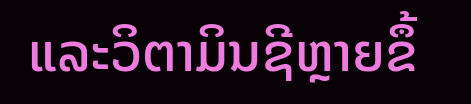ແລະວິຕາມິນຊີຫຼາຍຂຶ້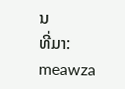ນ
ທີ່ມາ: meawza